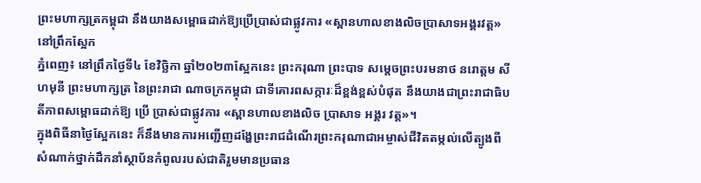ព្រះមហាក្សត្រកម្ពុជា នឹងយាងសម្ពោធដាក់ឱ្យប្រើប្រាស់ជាផ្លូវការ «ស្ពានហាលខាងលិចប្រាសាទអង្គរវត្ត» នៅព្រឹកស្អែក
ភ្នំពេញ៖ នៅព្រឹកថ្ងៃទី៤ ខែវិច្ឆិកា ឆ្នាំ២០២៣ស្អែកនេះ ព្រះករុណា ព្រះបាទ សម្តេចព្រះបរមនាថ នរោត្តម សីហមុនី ព្រះមហាក្សត្រ នៃព្រះរាជា ណាចក្រកម្ពុជា ជាទីគោរពសក្ការៈដ៏ខ្ពង់ខ្ពស់បំផុត នឹងយាងជាព្រះរាជាធិបតីភាពសម្ពោធដាក់ឱ្យ ប្រើ ប្រាស់ជាផ្លូវការ «ស្ពានហាលខាងលិច ប្រាសាទ អង្គរ វត្ត»។
ក្នុងពិធីនាថ្ងៃស្អែកនេះ ក៏នឹងមានការអញ្ជើញដង្ហែព្រះរាជដំណើរព្រះករុណាជាអម្ចាស់ជីវិតតម្កល់លើត្បូងពី សំណាក់ថ្នាក់ដឹកនាំស្ថាប័នកំពូលរបស់ជាតិរួមមានប្រធាន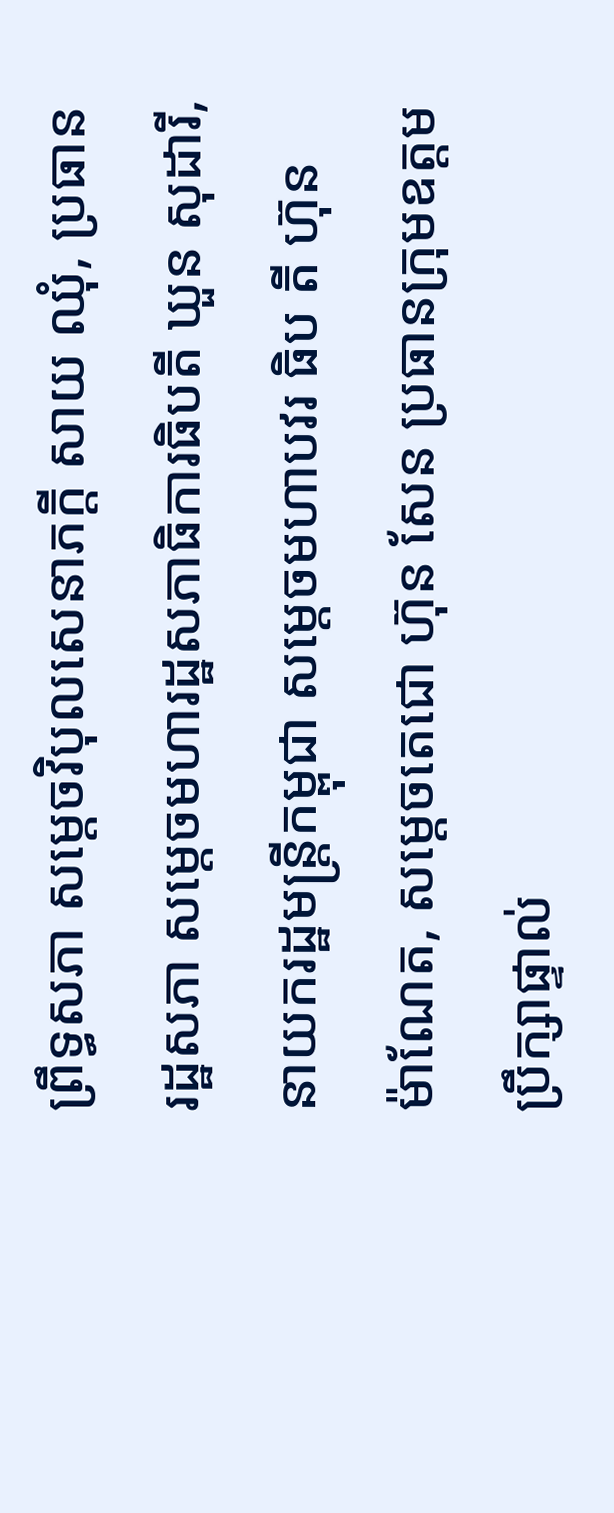ព្រឹទ្ធសភា សម្តេចវិបុលសេនាភក្តី សាយ ឈុំ, ប្រធានរដ្ឋសភា សម្តេចមហារដ្ឋសភាធិការធិបតី ឃួន សុដារី, នាយករដ្ឋមន្ត្រីកម្ពុជា សម្តេចមហាបវរ ធិប តី ហ៊ុន ម៉ាណែត, សម្តេចតេជោ ហ៊ុន សែន ប្រធានក្រុមឧត្តមប្រឹក្សាផ្ទាល់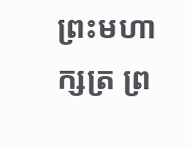ព្រះមហាក្សត្រ ព្រ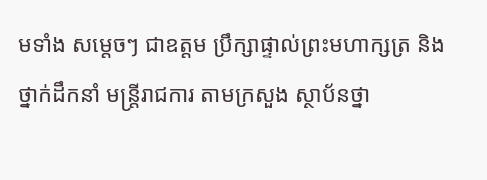មទាំង សម្តេចៗ ជាឧត្តម ប្រឹក្សាផ្ទាល់ព្រះមហាក្សត្រ និងថ្នាក់ដឹកនាំ មន្ត្រីរាជការ តាមក្រសួង ស្ថាប័នថ្នា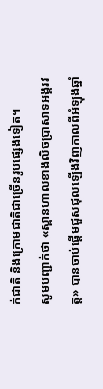ក់ជាតិ និងក្រោមជាតិជាច្រើនរូបផ្សេងទៀត។
សូមបញ្ជាក់ថា «ស្ពានហាលខាងលិចប្រាសាទអង្គរវត្ត» បានចាប់ផ្តើមជួសជុលឡើងវិញកាលពីអំឡុងឆ្នាំ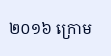២០១៦ ក្រោម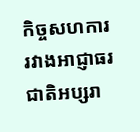កិច្ចសហការរវាងអាជ្ញាធរជាតិអប្សរា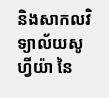និងសាកលវិទ្យាល័យសូហ្វីយ៉ា នៃ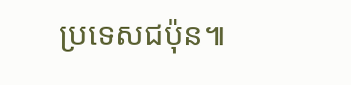ប្រទេសជប៉ុន៕